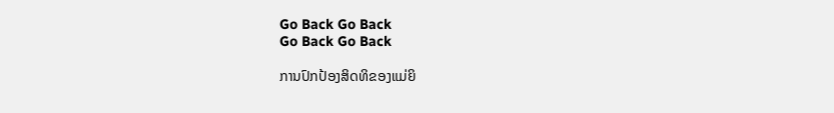Go Back Go Back
Go Back Go Back

ການປົກປ້ອງສິດທິຂອງແມ່ຍິ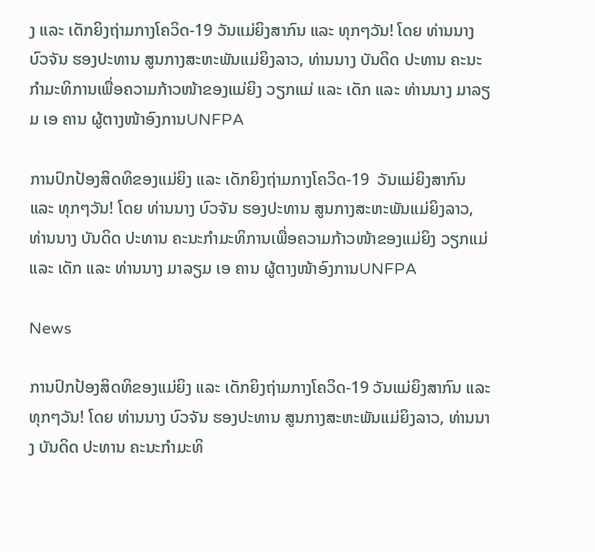ງ ແລະ ເດັກຍິງຖ່າມກາງໂຄວິດ-19 ວັນແມ່ຍິງສາກົນ ແລະ ທຸກໆວັນ! ໂດຍ ທ່ານນາງ ບົວຈັນ ຮອງປະທານ ສູນກາງສະຫະພັນແມ່ຍິງລາວ, ທ່ານນາງ ບັນດິດ ປະທານ ຄະນະກຳມະທິການເພື່ອຄວາມກ້າວໜ້າຂອງແມ່ຍິງ ວຽກແມ່ ແລະ ເດັກ ແລະ ທ່ານນາງ ມາລຽມ ເອ ຄານ ຜູ້ຕາງໜ້າອົງການUNFPA

ການປົກປ້ອງສິດທິຂອງແມ່ຍິງ ແລະ ເດັກຍິງຖ່າມກາງໂຄວິດ-19  ວັນແມ່ຍິງສາກົນ ແລະ ທຸກໆວັນ! ໂດຍ ທ່ານນາງ ບົວຈັນ ຮອງປະທານ ສູນກາງສະຫະພັນແມ່ຍິງລາວ, ທ່ານນາງ ບັນດິດ ປະທານ ຄະນະກຳມະທິການເພື່ອຄວາມກ້າວໜ້າຂອງແມ່ຍິງ ວຽກແມ່ ແລະ ເດັກ ແລະ ທ່ານນາງ ມາລຽມ ເອ ຄານ ຜູ້ຕາງໜ້າອົງການUNFPA

News

ການປົກປ້ອງສິດທິຂອງແມ່ຍິງ ແລະ ເດັກຍິງຖ່າມກາງໂຄວິດ-19 ວັນແມ່ຍິງສາກົນ ແລະ ທຸກໆວັນ! ໂດຍ ທ່ານນາງ ບົວຈັນ ຮອງປະທານ ສູນກາງສະຫະພັນແມ່ຍິງລາວ, ທ່ານນາງ ບັນດິດ ປະທານ ຄະນະກຳມະທິ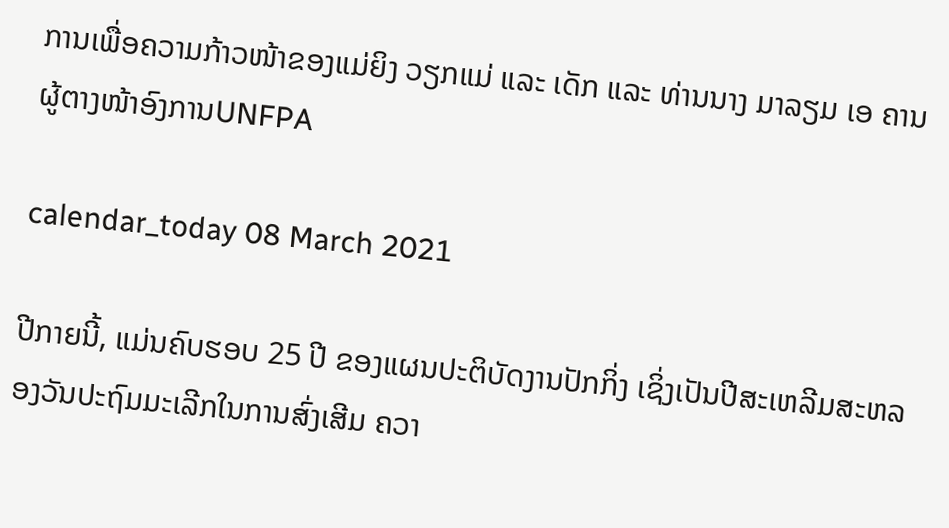ການເພື່ອຄວາມກ້າວໜ້າຂອງແມ່ຍິງ ວຽກແມ່ ແລະ ເດັກ ແລະ ທ່ານນາງ ມາລຽມ ເອ ຄານ ຜູ້ຕາງໜ້າອົງການUNFPA

calendar_today 08 March 2021

ປີກາຍນີ້, ແມ່ນຄົບຮອບ 25 ປີ ຂອງແຜນປະຕິບັດງານປັກກິ່ງ ເຊິ່ງເປັນປີສະເຫລີມສະຫລອງວັນປະຖົມມະເລີກໃນການສົ່ງເສີມ ຄວາ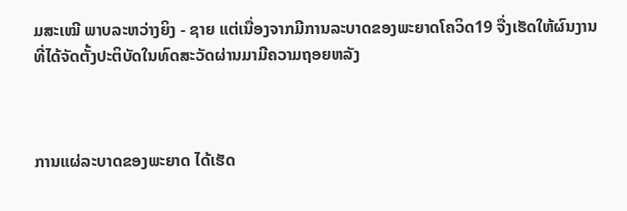ມສະເໝີ ພາບລະຫວ່າງຍິງ - ຊາຍ ແຕ່ເນື່ອງຈາກມີການລະບາດຂອງພະຍາດໂຄວິດ19 ຈື່ງເຮັດໃຫ້ຜົນງານທີ່ໄດ້ຈັດຕັ້ງປະຕິບັດໃນທົດສະວັດຜ່ານມາມີຄວາມຖອຍຫລັງ



ການແຜ່ລະບາດຂອງພະຍາດ ໄດ້ເຮັດ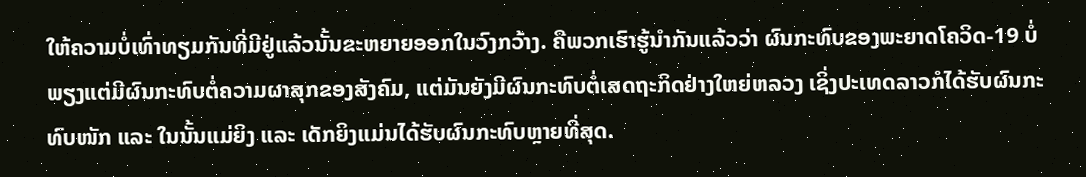ໃຫ້ຄວາມບໍ່ເທົ່າທຽມກັນທີ່ມີຢູ່ແລ້ວນັ້ນຂະຫຍາຍອອກໃນວົງກວ້າງ. ຄືພວກເຮົາຮູ້ນຳກັນແລ້ວວ່າ ຜົນກະທົບຂອງພະຍາດໂຄວິດ-19 ບໍ່ພຽງແຕ່ມີຜົນກະທົບຕໍ່ຄວາມຜາສຸກຂອງສັງຄົມ, ແຕ່ມັນຍັງມີຜົນກະທົບຕໍ່ເສດຖະກິດຢ່າງໃຫຍ່ຫລວງ ເຊິ່ງປະເທດລາວກໍໄດ້ຮັບຜົນກະທົບໜັກ ແລະ ໃນນັ້ນແມ່ຍິງ ແລະ ເດັກຍິງແມ່ນໄດ້ຮັບຜົນກະທົບຫຼາຍທີ່ສຸດ.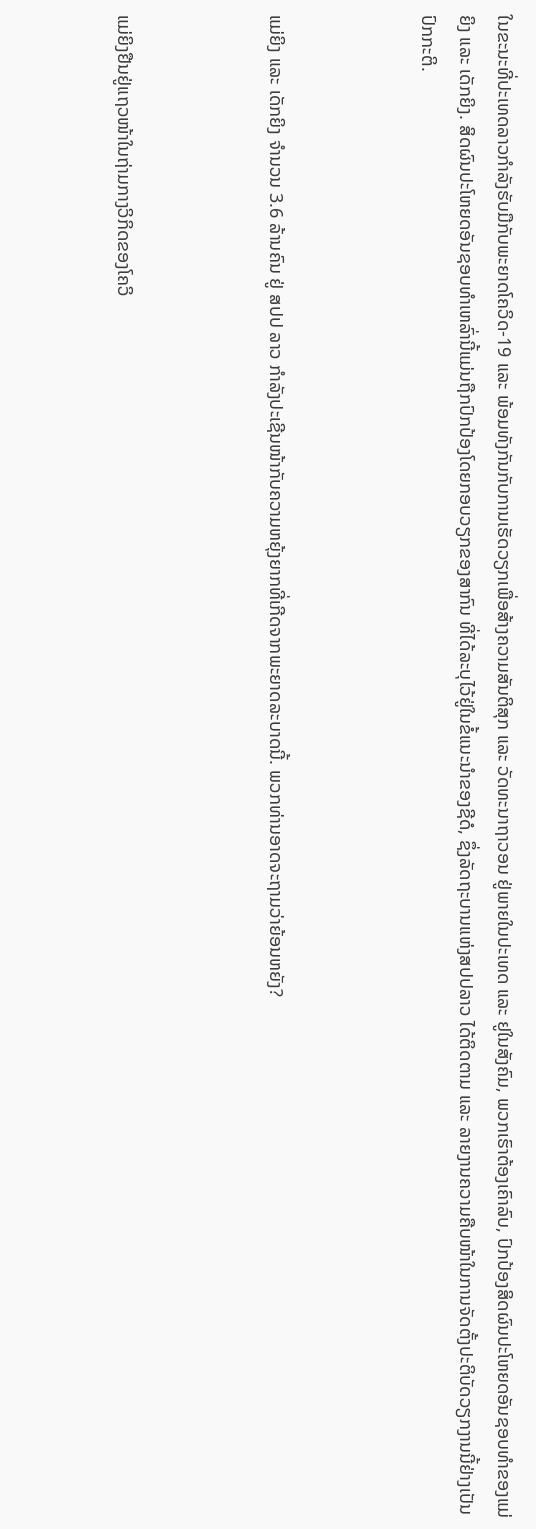ໃນຂະນະທີ່ປະເທດລາວກຳລັງຮັບມືກັບພະຍາດໂຄວິດ-19 ແລະ ພ້ອມທັງກັນກັບການເຮັດວຽກເພື່ອສ້າງຄວາມສັນຕິສຸກ ແລະ ວັດທະນາຖາວອນ ຢູ່ພາຍໃນປະເທດ ແລະ ຢູໃນສັງຄົມ, ພວກເຮົາຕ້ອງເຄົາລົບ, ປົກປ້ອງສິດຜົນປະໂຫຍດອັນຊອບທຳຂອງແມ່ຍິງ ແລະ ເດັກຍິງ. ສິດຜົນປະໂຫຍດອັນຊອບທຳເຫລົ່ານີ້ແມ່ນຖືກປົກປ້ອງໂດຍກອບວຽກຂອງສາກົນ ທີ່ໄດ້ລະບຸໄວ້ຢູ່ໃນຂໍ້ແນະນຳຂອງຊີດໍ, ຊຶ່ງລັດຖະບານແຫ່ງສປປລາວ ໄດ້ຕິດຕາມ ແລະ ລາຍງານຄວາມຄືບໜ້າໃນການຈັດຕັ້ງປະຕິບັດວຽກງານນີ້ຢ່າງເປັນປົກກະຕິ.



ແມ່ຍິງ ແລະ ເດັກຍິງ ຈຳນວນ 3.6 ລ້ານຄົນ ຢູ່ ສປປ ລາວ ກຳລັງປະເຊີນໜ້າກັບຄວາມຫຍຸ້ງຍາກທີ່ເກີດຈາກພະຍາດລະບາດນີ້. ພວກທ່ານອາດຈະຖາມວ່າຍ້ອນຫຍັງ?



ແມ່ຍິງຢືນຢູ່ແຖວໜ້າໃນຖ່າມກາງວິກິດຂອງໂຄວິ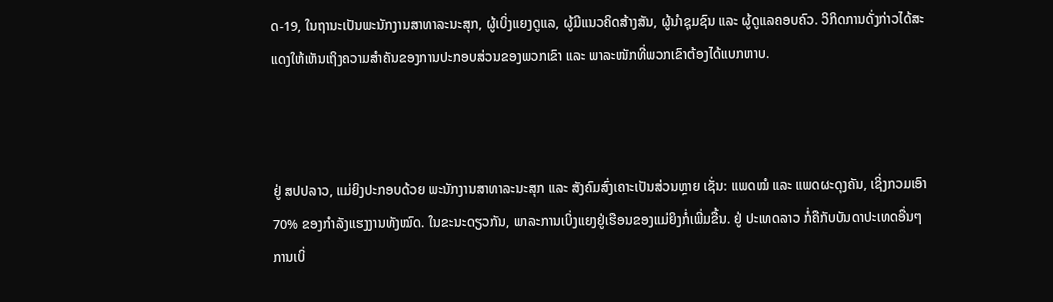ດ-19, ໃນຖານະເປັນພະນັກງານສາທາລະນະສຸກ, ຜູ້ເບິ່ງແຍງດູແລ, ຜູ້ມີແນວຄິດສ້າງສັນ, ຜູ້ນຳຊຸມຊົນ ແລະ ຜູ້ດູແລຄອບຄົວ. ວິກິດການດັ່ງກ່າວໄດ້ສະແດງໃຫ້ເຫັນເຖິງຄວາມສຳຄັນຂອງການປະກອບສ່ວນຂອງພວກເຂົາ ແລະ ພາລະໜັກທີ່ພວກເຂົາຕ້ອງໄດ້ແບກຫາບ.



ຢູ່ ສປປລາວ, ແມ່ຍິງປະກອບດ້ວຍ ພະນັກງານສາທາລະນະສຸກ ແລະ ສັງຄົມສົ່ງເຄາະເປັນສ່ວນຫຼາຍ ເຊັ່ນ: ແພດໝໍ ແລະ ແພດຜະດຸງຄັນ, ເຊິ່ງກວມເອົາ 70% ຂອງກຳລັງແຮງງານທັງໝົດ. ໃນຂະນະດຽວກັນ, ພາລະການເບິ່ງແຍງຢູ່ເຮືອນຂອງແມ່ຍິງກໍ່ເພີ່ມຂື້ນ. ຢູ່ ປະເທດລາວ ກໍ່ຄືກັບບັນດາປະເທດອື່ນໆ ການເບິ່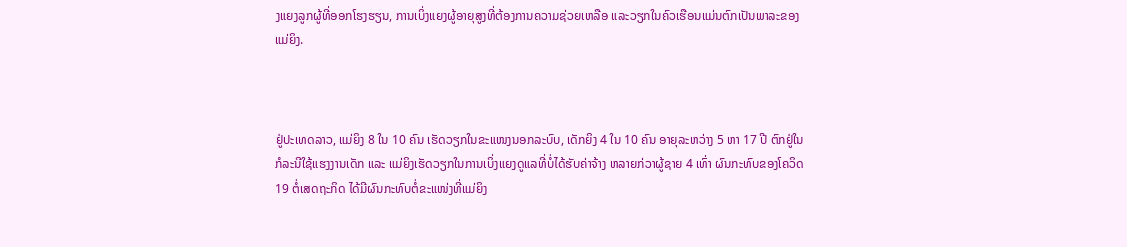ງແຍງລູກຜູ້ທີ່ອອກໂຮງຮຽນ, ການເບິ່ງແຍງຜູ້ອາຍຸສູງທີ່ຕ້ອງການຄວາມຊ່ວຍເຫລືອ ແລະວຽກໃນຄົວເຮືອນແມ່ນຕົກເປັນພາລະຂອງແມ່ຍິງ.



ຢູ່ປະເທດລາວ, ແມ່ຍິງ 8 ໃນ 10 ຄົນ ເຮັດວຽກໃນຂະແໜງນອກລະບົບ, ເດັກຍິງ 4 ໃນ 10 ຄົນ ອາຍຸລະຫວ່າງ 5 ຫາ 17 ປີ ຕົກຢູ່ໃນກໍລະນີໃຊ້ແຮງງານເດັກ ແລະ ແມ່ຍິງເຮັດວຽກໃນການເບິ່ງແຍງດູແລທີ່ບໍ່ໄດ້ຮັບຄ່າຈ້າງ ຫລາຍກ່ວາຜູ້ຊາຍ 4 ເທົ່າ ຜົນກະທົບຂອງໂຄວິດ19 ຕໍ່ເສດຖະກິດ ໄດ້ມີຜົນກະທົບຕໍ່ຂະແໜ່ງທີ່ແມ່ຍິງ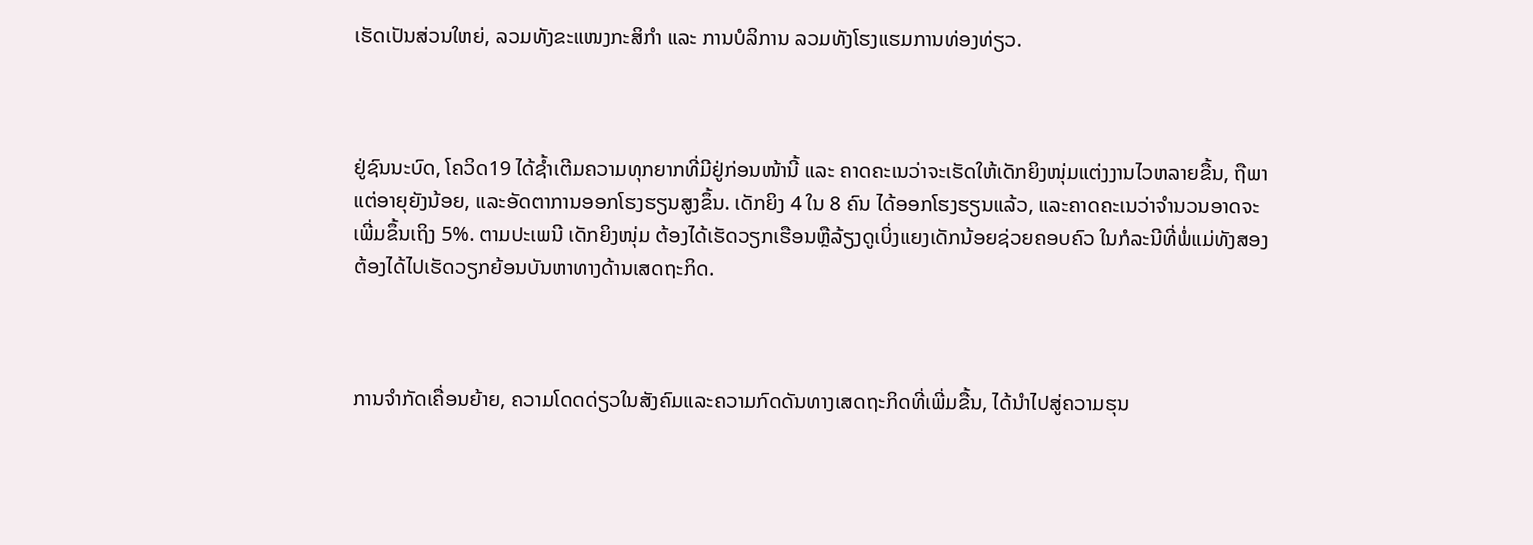ເຮັດເປັນສ່ວນໃຫຍ່, ລວມທັງຂະແໜງກະສິກຳ ແລະ ການບໍລິການ ລວມທັງໂຮງແຮມການທ່ອງທ່ຽວ.



ຢູ່ຊົນນະບົດ, ໂຄວິດ19 ໄດ້ຊໍ້າເຕີມຄວາມທຸກຍາກທີ່ມີຢູ່ກ່ອນໜ້ານີ້ ແລະ ຄາດຄະເນວ່າຈະເຮັດໃຫ້ເດັກຍິງໜຸ່ມແຕ່ງງານໄວຫລາຍຂື້ນ, ຖືພາແຕ່ອາຍຸຍັງນ້ອຍ, ແລະອັດຕາການອອກໂຮງຮຽນສູງຂຶ້ນ. ເດັກຍິງ 4 ໃນ 8 ຄົນ ໄດ້ອອກໂຮງຮຽນແລ້ວ, ແລະຄາດຄະເນວ່າຈຳນວນອາດຈະເພີ່ມຂຶ້ນເຖິງ 5%. ຕາມປະເພນີ ເດັກຍິງໜຸ່ມ ຕ້ອງໄດ້ເຮັດວຽກເຮືອນຫຼືລ້ຽງດູເບິ່ງແຍງເດັກນ້ອຍຊ່ວຍຄອບຄົວ ໃນກໍລະນີທີ່ພໍ່ແມ່ທັງສອງຕ້ອງໄດ້ໄປເຮັດວຽກຍ້ອນບັນຫາທາງດ້ານເສດຖະກິດ.



ການຈຳກັດເຄື່ອນຍ້າຍ, ຄວາມໂດດດ່ຽວໃນສັງຄົມແລະຄວາມກົດດັນທາງເສດຖະກິດທີ່ເພີ່ມຂື້ນ, ໄດ້ນຳໄປສູ່ຄວາມຮຸນ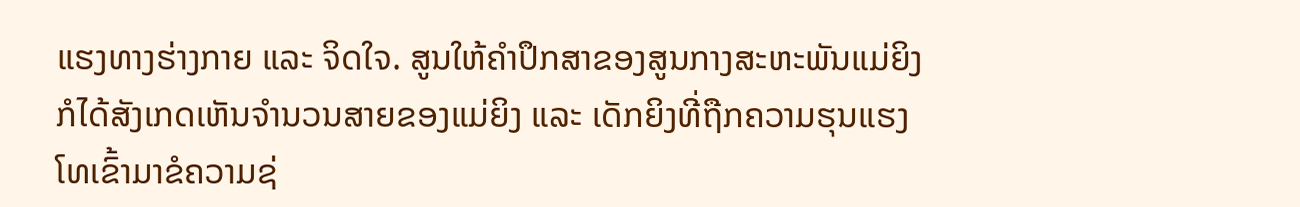ແຮງທາງຮ່າງກາຍ ແລະ ຈິດໃຈ. ສູນໃຫ້ຄຳປຶກສາຂອງສູນກາງສະຫະພັນແມ່ຍິງ ກໍໄດ້ສັງເກດເຫັນຈຳນວນສາຍຂອງແມ່ຍິງ ແລະ ເດັກຍິງທີ່ຖືກຄວາມຮຸນແຮງ ໂທເຂົ້າມາຂໍຄວາມຊ່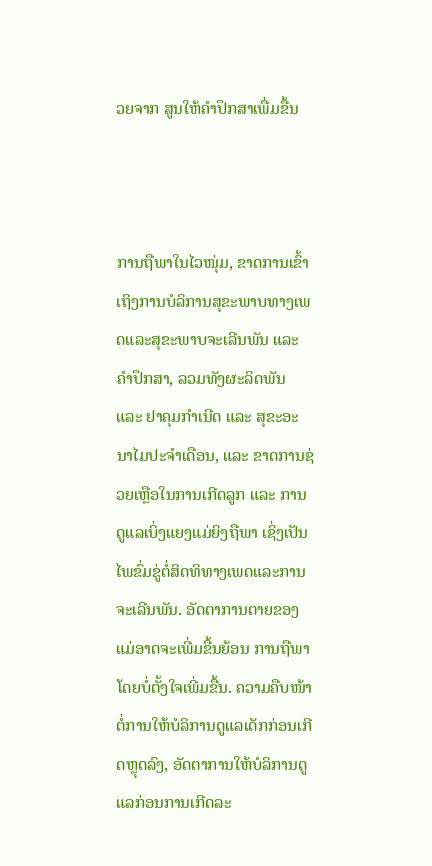ວຍຈາກ ສູນໃຫ້ຄຳປຶກສາເພື່ມຂື້ນ



ການຖືພາໃນໄວໜຸ່ມ, ຂາດການເຂົ້າເຖິງການບໍລິການສຸຂະພາບທາງເພດແລະສຸຂະພາບຈະເລີນພັນ ແລະ ຄຳປຶກສາ, ລວມທັງຜະລິດພັນ ແລະ ຢາຄຸມກຳເນີດ ແລະ ສຸຂະອະນາໄມປະຈຳເດືອນ, ແລະ ຂາດການຊ່ວຍເຫຼືອໃນການເກີດລູກ ແລະ ການດູແລເບິ່ງແຍງແມ່ຍິງຖືພາ ເຊິ່ງເປັນໄພຂົ່ມຂູ່ຕໍ່ສິດທິທາງເພດແລະການຈະເລີນພັນ. ອັດຕາການຕາຍຂອງແມ່ອາດຈະເພີ່ມຂື້ນຍ້ອນ ການຖືພາໂດຍບໍ່ຕັ້ງໃຈເພີ່ມຂື້ນ. ຄວາມຄືບໜ້າຕໍ່ການໃຫ້ບໍລິການດູແລເດັກກ່ອນເກີດຫຼຸດລົງ, ອັດຕາການໃຫ້ບໍລິການດູແລກ່ອນການເກີດລະ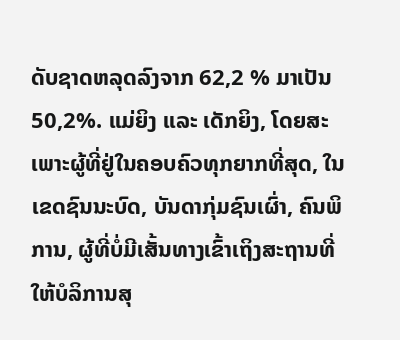ດັບຊາດຫລຸດລົງຈາກ 62,2 % ມາເປັນ 50,2%. ແມ່ຍິງ ແລະ ເດັກຍິງ, ໂດຍສະເພາະຜູ້ທີ່ຢູ່ໃນຄອບຄົວທຸກຍາກທີ່ສຸດ, ໃນເຂດຊົນນະບົດ, ບັນດາກຸ່ມຊົນເຜົ່າ, ຄົນພິການ, ຜູ້ທີ່ບໍ່ມີເສັ້ນທາງເຂົ້າເຖິງສະຖານທີ່ໃຫ້ບໍລິການສຸ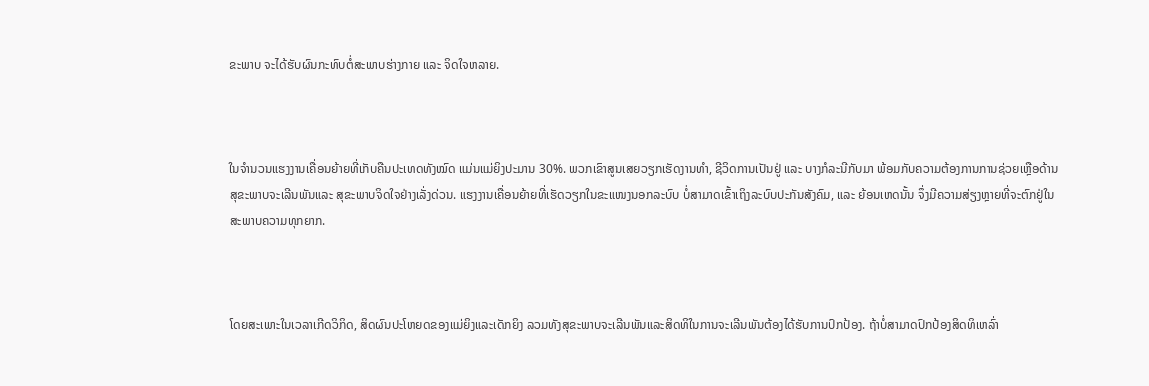ຂະພາບ ຈະໄດ້ຮັບຜົນກະທົບຕໍ່ສະພາບຮ່າງກາຍ ແລະ ຈິດໃຈຫລາຍ.



ໃນຈຳນວນແຮງງານເຄື່ອນຍ້າຍທີ່ເກັບຄືນປະເທດທັງໝົດ ແມ່ນແມ່ຍິງປະມານ 30%. ພວກເຂົາສູນເສຍວຽກເຮັດງານທຳ, ຊີວິດການເປັນຢູ່ ແລະ ບາງກໍລະນີກັບມາ ພ້ອມກັບຄວາມຕ້ອງການການຊ່ວຍເຫຼືອດ້ານສຸຂະພາບຈະເລີນພັນແລະ ສຸຂະພາບຈິດໃຈຢ່າງເລັ່ງດ່ວນ. ແຮງງານເຄື່ອນຍ້າຍທີ່ເຮັດວຽກໃນຂະແໜງນອກລະບົບ ບໍ່ສາມາດເຂົ້າເຖິງລະບົບປະກັນສັງຄົມ, ແລະ ຍ້ອນເຫດນັ້ນ ຈຶ່ງມີຄວາມສ່ຽງຫຼາຍທີ່ຈະຕົກຢູ່ໃນສະພາບຄວາມທຸກຍາກ.



ໂດຍສະເພາະໃນເວລາເກີດວິກິດ, ສິດຜົນປະໂຫຍດຂອງແມ່ຍິງແລະເດັກຍິງ ລວມທັງສຸຂະພາບຈະເລີນພັນແລະສິດທິໃນການຈະເລີນພັນຕ້ອງໄດ້ຮັບການປົກປ້ອງ. ຖ້າບໍ່ສາມາດປົກປ້ອງສິດທິເຫລົ່າ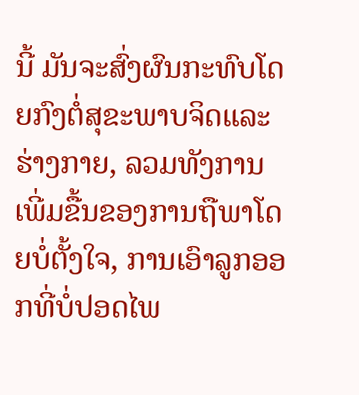ນີ້ ມັນຈະສົ່ງຜົນກະທົບໂດຍກົງຕໍ່ສຸຂະພາບຈິດແລະຮ່າງກາຍ, ລວມທັງການເພີ່ມຂື້ນຂອງການຖືພາໂດຍບໍ່ຕັ້ງໃຈ, ການເອົາລູກອອກທີ່ບໍ່ປອດໄພ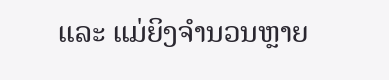ແລະ ແມ່ຍິງຈຳນວນຫຼາຍ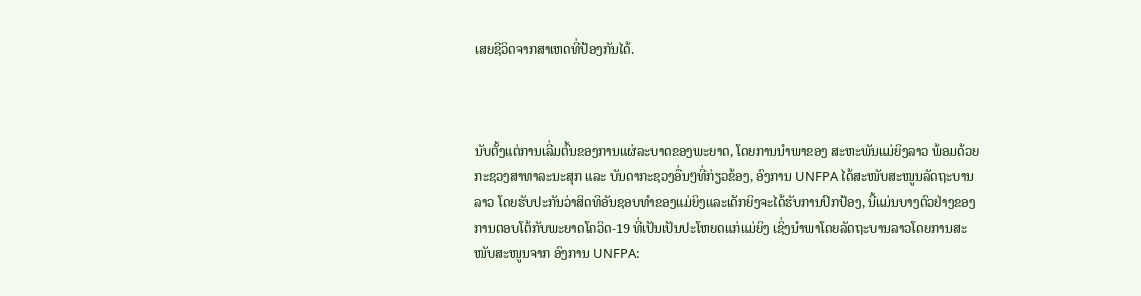ເສຍຊີວິດຈາກສາເຫດທີ່ປ້ອງກັນໄດ້.



ນັບຕັ້ງແຕ່ການເລີ່ມຕົ້ນຂອງການແຜ່ລະບາດຂອງພະຍາດ, ໂດຍການນຳພາຂອງ ສະຫະພັນແມ່ຍິງລາວ ພ້ອມດ້ວຍກະຊວງສາທາລະນະສຸກ ແລະ ບັນດາກະຊວງອື່ນໆທີ່ກ່ຽວຂ້ອງ, ອົງການ UNFPA ໄດ້ສະໜັບສະໜູນລັດຖະບານລາວ ໂດຍຮັບປະກັນວ່າສິດທິອັນຊອບທຳຂອງແມ່ຍິງແລະເດັກຍິງຈະໄດ້ຮັບການປົກປ້ອງ, ນີ້ແມ່ນບາງຕົວຢ່າງຂອງການຕອບໂຕ້ກັບພະຍາດໂຄວິດ-19 ທີ່ເປັນເປັນປະໂຫຍດແກ່ແມ່ຍິງ ເຊິ່ງນຳພາໂດຍລັດຖະບານລາວໂດຍການສະໜັບສະໜູນຈາກ ອົງການ UNFPA: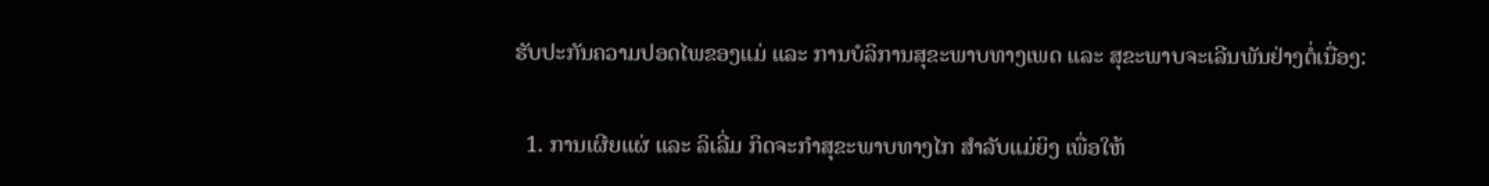ຮັບປະກັນຄວາມປອດໄພຂອງແມ່ ແລະ ການບໍລິການສຸຂະພາບທາງເພດ ແລະ ສຸຂະພາບຈະເລີນພັນຢ່າງຕໍ່ເນື່ອງ:

  1. ການເຜີຍແຜ່ ແລະ ລິເລີ່ມ ກິດຈະກຳສຸຂະພາບທາງໄກ ສໍາລັບແມ່ຍິງ ເພື່ອໃຫ້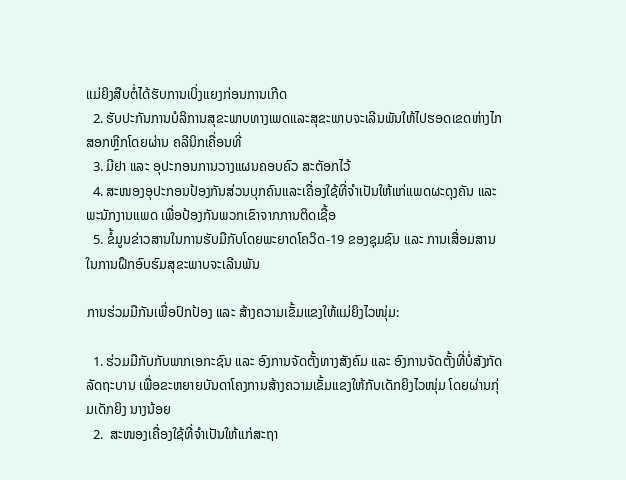ແມ່ຍິງສືບຕໍ່ໄດ້ຮັບການເບິ່ງແຍງກ່ອນການເກີດ
  2. ຮັບປະກັນການບໍລິການສຸຂະພາບທາງເພດແລະສຸຂະພາບຈະເລີນພັນໃຫ້ໄປຮອດເຂດຫ່າງໄກສອກຫຼີກໂດຍຜ່ານ ຄລີນິກເຄື່ອນທີ່
  3. ມີຢາ ແລະ ອຸປະກອນການວາງແຜນຄອບຄົວ ສະຕັອກໄວ້
  4. ສະໜອງອຸປະກອນປ້ອງກັນສ່ວນບຸກຄົນແລະເຄື່ອງໃຊ້ທີ່ຈຳເປັນໃຫ້ແກ່ແພດຜະດຸງຄັນ ແລະພະນັກງານແພດ ເພື່ອປ້ອງກັນພວກເຂົາຈາກການຕິດເຊື້ອ
  5. ຂໍ້ມູນຂ່າວສານໃນການຮັບມືກັບໂດຍພະຍາດໂຄວິດ-19 ຂອງຊຸມຊົນ ແລະ ການເສື່ອມສານໃນການຝຶກອົບຮົມສຸຂະພາບຈະເລີນພັນ

ການຮ່ວມມືກັນເພື່ອປົກປ້ອງ ແລະ ສ້າງຄວາມເຂັ້ມແຂງໃຫ້ແມ່ຍິງໄວໜຸ່ມ:

  1. ຮ່ວມມືກັບກັບພາກເອກະຊົນ ແລະ ອົງການຈັດຕັ້ງທາງສັງຄົມ ແລະ ອົງການຈັດຕັ້ງທີ່ບໍ່ສັງກັດລັດຖະບານ ເພື່ອຂະຫຍາຍບັນດາໂຄງການສ້າງຄວາມເຂັ້ມແຂງໃຫ້ກັບເດັກຍິງໄວໜຸ່ມ ໂດຍຜ່ານກຸ່ມເດັກຍິງ ນາງນ້ອຍ
  2.  ສະໜອງເຄື່ອງໃຊ້ທີ່ຈຳເປັນໃຫ້ແກ່ສະຖາ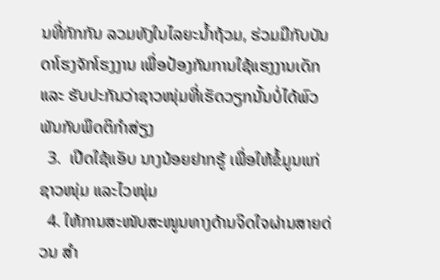ນທີ່ກັກກັນ ລວມທັງໃນໄລຍະນໍ້າຖ້ວມ, ຮ່ວມມືກັບບັນດາໂຮງຈັກໂຮງງານ ເພື່ອປ້ອງກັນການໃຊ້ແຮງງານເດັກ ແລະ ຮັບປະກັນວ່າຊາວໜຸ່ມທີ່ເຮັດວຽກນັ້ນບໍ່ໄດ້ພົວພັນກັບພຶດຕິກຳສ່ຽງ
  3.  ເປີດໃຊ້ແອັບ ນາງນ້ອຍຢາກຮູ້ ເພື່ອໃຫ້ຂໍ້ມູນແກ່ຊາວໜຸ່ມ ແລະໄວໜຸ່ມ
  4. ໃຫ້ການສະໜັບສະໜູນທາງດ້ານຈິດໃຈຜ່ານສາຍດ່ວນ ສຳ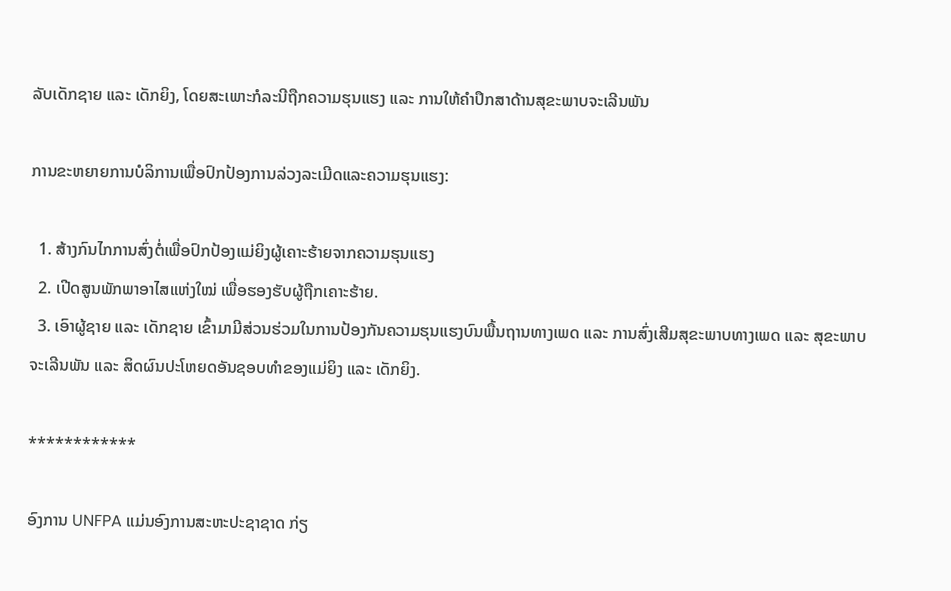ລັບເດັກຊາຍ ແລະ ເດັກຍິງ, ໂດຍສະເພາະກໍລະນີຖືກຄວາມຮຸນແຮງ ແລະ ການໃຫ້ຄຳປຶກສາດ້ານສຸຂະພາບຈະເລີນພັນ

ການຂະຫຍາຍການບໍລິການເພື່ອປົກປ້ອງການລ່ວງລະເມີດແລະຄວາມຮຸນແຮງ:

  1. ສ້າງກົນໄກການສົ່ງຕໍ່ເພື່ອປົກປ້ອງແມ່ຍິງຜູ້ເຄາະຮ້າຍຈາກຄວາມຮຸນແຮງ
  2. ເປີດສູນພັກພາອາໄສແຫ່ງໃໝ່ ເພື່ອຮອງຮັບຜູ້ຖືກເຄາະຮ້າຍ.
  3. ເອົາຜູ້ຊາຍ ແລະ ເດັກຊາຍ ເຂົ້າມາມີສ່ວນຮ່ວມໃນການປ້ອງກັນຄວາມຮຸນແຮງບົນພື້ນຖານທາງເພດ ແລະ ການສົ່ງເສີມສຸຂະພາບທາງເພດ ແລະ ສຸຂະພາບຈະເລີນພັນ ແລະ ສິດຜົນປະໂຫຍດອັນຊອບທຳຂອງແມ່ຍິງ ແລະ ເດັກຍິງ.

************

ອົງການ UNFPA ແມ່ນອົງການສະຫະປະຊາຊາດ ກ່ຽ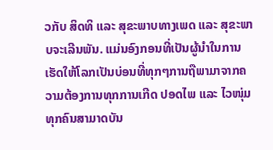ວກັບ ສິດທິ ແລະ ສຸຂະພາບທາງເພດ ແລະ ສຸຂະພາບຈະເລີນພັນ. ແມ່ນອົງກອນທີ່ເປັນຜູ້ນຳໃນການເຮັດໃຫ້ໂລກເປັນບ່ອນທີ່ທຸກໆການຖືພາມາຈາກຄວາມຕ້ອງການທຸກການເກີດ ປອດໄພ ແລະ ໄວໜຸ່ມທຸກຄົນສາມາດບັນ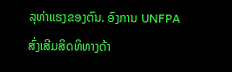ລຸທ່າແຮງຂອງຕົນ. ອົງການ UNFPA ສົ່ງເສີມສິດທິທາງດ້າ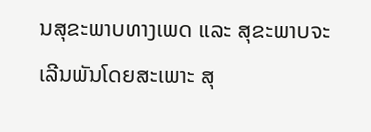ນສຸຂະພາບທາງເພດ ແລະ ສຸຂະພາບຈະເລີນພັນໂດຍສະເພາະ ສຸ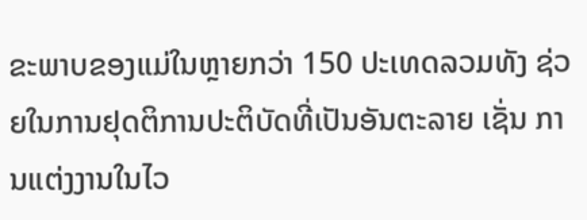ຂະພາບຂອງແມ່ໃນຫຼາຍກວ່າ 150 ປະເທດລວມທັງ ຊ່ວຍໃນການຢຸດຕິການປະຕິບັດທີ່ເປັນອັນຕະລາຍ ເຊັ່ນ ການແຕ່ງງານໃນໄວ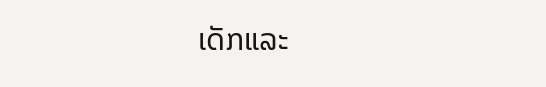ເດັກແລະ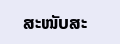ສະໜັບສະ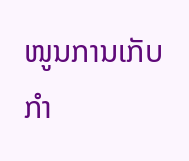ໜູນການເກັບກຳ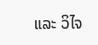ແລະ ວິໄຈ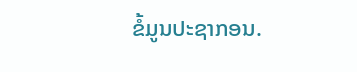ຂໍ້ມູນປະຊາກອນ.